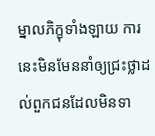ម្នាលភិក្ខុទាំងឡាយ ការនេះមិនមែននាំឲ្យជ្រះថ្លាដល់ពួកជនដែលមិនទា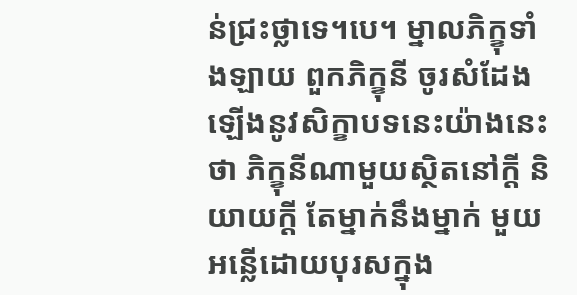ន់ជ្រះថ្លាទេ។បេ។ ម្នាលភិក្ខុទាំងឡាយ ពួកភិក្ខុនី ចូរសំដែងឡើងនូវសិក្ខាបទនេះយ៉ាងនេះថា ភិក្ខុនីណាមួយស្ថិតនៅក្តី និយាយក្តី តែម្នាក់នឹងម្នាក់ មួយអន្លើដោយបុរសក្នុង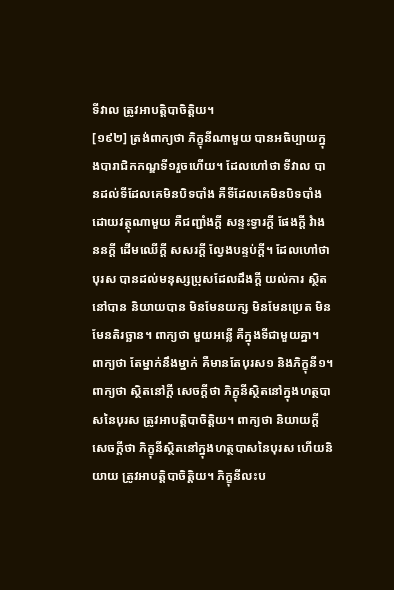ទីវាល ត្រូវអាបត្តិបាចិត្តិយ។
[១៩២] ត្រង់ពាក្យថា ភិក្ខុនីណាមួយ បានអធិប្បាយក្នុងបារាជិកកណ្ឌទី១រួចហើយ។ ដែលហៅថា ទីវាល បានដល់ទីដែលគេមិនបិទបាំង គឺទីដែលគេមិនបិទបាំងដោយវត្ថុណាមួយ គឺជញ្ជាំងក្តី សន្ទះទ្វារក្តី ផែងក្តី វំាងននក្តី ដើមឈើក្តី សសរក្តី ល្វែងបន្ទប់ក្តី។ ដែលហៅថា បុរស បានដល់មនុស្សប្រុសដែលដឹងក្តី យល់ការ ស្ថិតនៅបាន និយាយបាន មិនមែនយក្ស មិនមែនប្រេត មិនមែនតិរច្ឆាន។ ពាក្យថា មួយអន្លើ គឺក្នុងទីជាមួយគ្នា។ ពាក្យថា តែម្នាក់នឹងម្នាក់ គឺមានតែបុរស១ និងភិក្ខុនី១។ ពាក្យថា ស្ថិតនៅក្តី សេចក្តីថា ភិក្ខុនីស្ថិតនៅក្នុងហត្ថបាសនៃបុរស ត្រូវអាបត្តិបាចិត្តិយ។ ពាក្យថា និយាយក្តី សេចក្តីថា ភិក្ខុនីស្ថិតនៅក្នុងហត្ថបាសនៃបុរស ហើយនិយាយ ត្រូវអាបត្តិបាចិត្តិយ។ ភិក្ខុនីលះប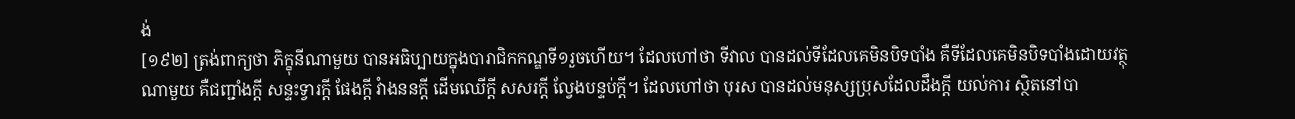ង់
[១៩២] ត្រង់ពាក្យថា ភិក្ខុនីណាមួយ បានអធិប្បាយក្នុងបារាជិកកណ្ឌទី១រួចហើយ។ ដែលហៅថា ទីវាល បានដល់ទីដែលគេមិនបិទបាំង គឺទីដែលគេមិនបិទបាំងដោយវត្ថុណាមួយ គឺជញ្ជាំងក្តី សន្ទះទ្វារក្តី ផែងក្តី វំាងននក្តី ដើមឈើក្តី សសរក្តី ល្វែងបន្ទប់ក្តី។ ដែលហៅថា បុរស បានដល់មនុស្សប្រុសដែលដឹងក្តី យល់ការ ស្ថិតនៅបា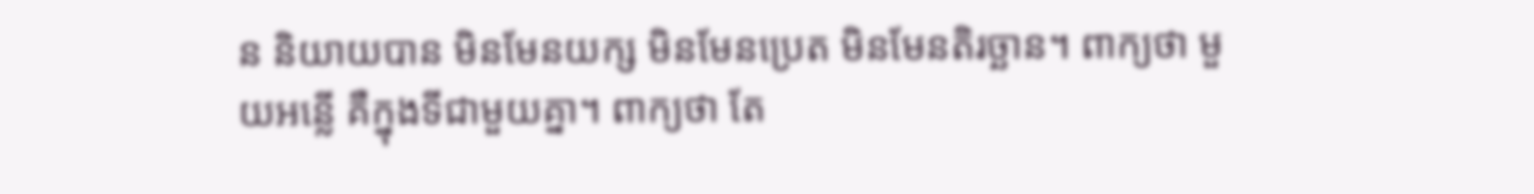ន និយាយបាន មិនមែនយក្ស មិនមែនប្រេត មិនមែនតិរច្ឆាន។ ពាក្យថា មួយអន្លើ គឺក្នុងទីជាមួយគ្នា។ ពាក្យថា តែ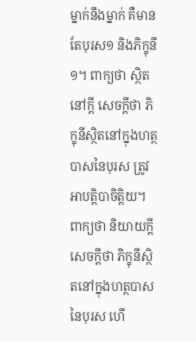ម្នាក់នឹងម្នាក់ គឺមានតែបុរស១ និងភិក្ខុនី១។ ពាក្យថា ស្ថិតនៅក្តី សេចក្តីថា ភិក្ខុនីស្ថិតនៅក្នុងហត្ថបាសនៃបុរស ត្រូវអាបត្តិបាចិត្តិយ។ ពាក្យថា និយាយក្តី សេចក្តីថា ភិក្ខុនីស្ថិតនៅក្នុងហត្ថបាសនៃបុរស ហើ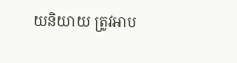យនិយាយ ត្រូវអាប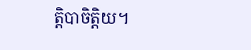ត្តិបាចិត្តិយ។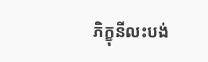ភិក្ខុនីលះបង់